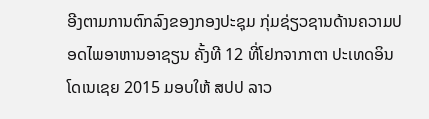ອີງຕາມການຕົກລົງຂອງກອງປະຊຸມ ກຸ່ມຊ່ຽວຊານດ້ານຄວາມປອດໄພອາຫານອາຊຽນ ຄັ້ງທີ 12 ທີ່ໂຢກຈາກາຕາ ປະເທດອິນໂດເນເຊຍ 2015 ມອບໃຫ້ ສປປ ລາວ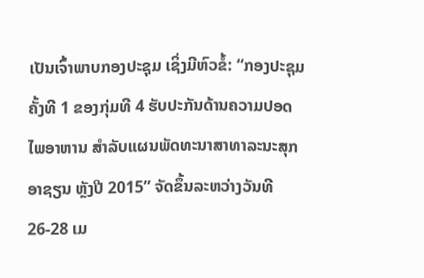ເປັນເຈົ້າພາບກອງປະຊຸມ ເຊິ່ງມີຫົວຂໍ້: “ກອງປະຊຸມຄັ້ງທີ 1 ຂອງກຸ່ມທີ 4 ຮັບປະກັນດ້ານຄວາມປອດໄພອາຫານ ສຳລັບແຜນພັດທະນາສາທາລະນະສຸກອາຊຽນ ຫຼັງປີ 2015” ຈັດຂຶ້ນລະຫວ່າງວັນທີ 26-28 ເມ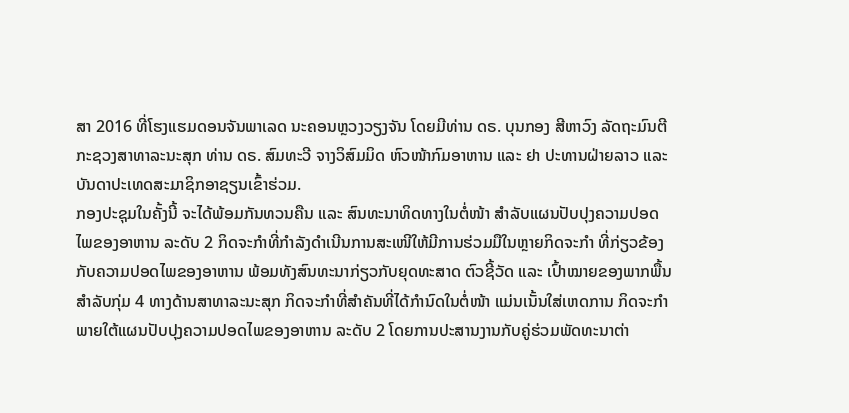ສາ 2016 ທີ່ໂຮງແຮມດອນຈັນພາເລດ ນະຄອນຫຼວງວຽງຈັນ ໂດຍມີທ່ານ ດຣ. ບຸນກອງ ສີຫາວົງ ລັດຖະມົນຕີກະຊວງສາທາລະນະສຸກ ທ່ານ ດຣ. ສົມທະວີ ຈາງວິສົມມິດ ຫົວໜ້າກົມອາຫານ ແລະ ຢາ ປະທານຝ່າຍລາວ ແລະ ບັນດາປະເທດສະມາຊິກອາຊຽນເຂົ້າຮ່ວມ.
ກອງປະຊຸມໃນຄັ້ງນີ້ ຈະໄດ້ພ້ອມກັນທວນຄືນ ແລະ ສົນທະນາທິດທາງໃນຕໍ່ໜ້າ ສຳລັບແຜນປັບປຸງຄວາມປອດໄພຂອງອາຫານ ລະດັບ 2 ກິດຈະກຳທີ່ກຳລັງດຳເນີນການສະເໜີໃຫ້ມີການຮ່ວມມືໃນຫຼາຍກິດຈະກຳ ທີ່ກ່ຽວຂ້ອງກັບຄວາມປອດໄພຂອງອາຫານ ພ້ອມທັງສົນທະນາກ່ຽວກັບຍຸດທະສາດ ຕົວຊີ້ວັດ ແລະ ເປົ້າໝາຍຂອງພາກພື້ນ ສຳລັບກຸ່ມ 4 ທາງດ້ານສາທາລະນະສຸກ ກິດຈະກຳທີ່ສຳຄັນທີ່ໄດ້ກຳນົດໃນຕໍ່ໜ້າ ແມ່ນເນັ້ນໃສ່ເຫດການ ກິດຈະກຳພາຍໃຕ້ແຜນປັບປຸງຄວາມປອດໄພຂອງອາຫານ ລະດັບ 2 ໂດຍການປະສານງານກັບຄູ່ຮ່ວມພັດທະນາຕ່າ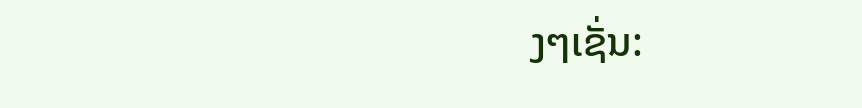ງໆເຊັ່ນ: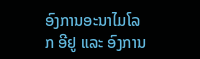ອົງການອະນາໄມໂລກ ອີຢູ ແລະ ອົງການ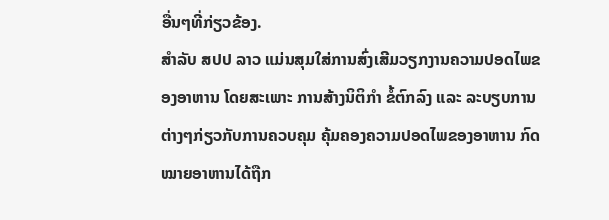ອື່ນໆທີ່ກ່ຽວຂ້ອງ.
ສຳລັບ ສປປ ລາວ ແມ່ນສຸມໃສ່ການສົ່ງເສີມວຽກງານຄວາມປອດໄພຂອງອາຫານ ໂດຍສະເພາະ ການສ້າງນິຕິກຳ ຂໍ້ຕົກລົງ ແລະ ລະບຽບການຕ່າງໆກ່ຽວກັບການຄວບຄຸມ ຄຸ້ມຄອງຄວາມປອດໄພຂອງອາຫານ ກົດໝາຍອາຫານໄດ້ຖືກ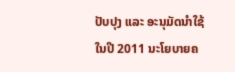ປັບປຸງ ແລະ ອະນຸມັດນຳໃຊ້ໃນປີ 2011 ນະໂຍບາຍຄ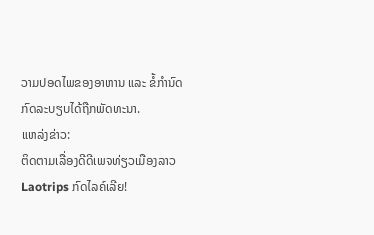ວາມປອດໄພຂອງອາຫານ ແລະ ຂໍ້ກຳນົດກົດລະບຽບໄດ້ຖືກພັດທະນາ.
ແຫລ່ງຂ່າວ:
ຕິດຕາມເລື່ອງດີດີເພຈທ່ຽວເມືອງລາວ Laotrips ກົດໄລຄ໌ເລີຍ!